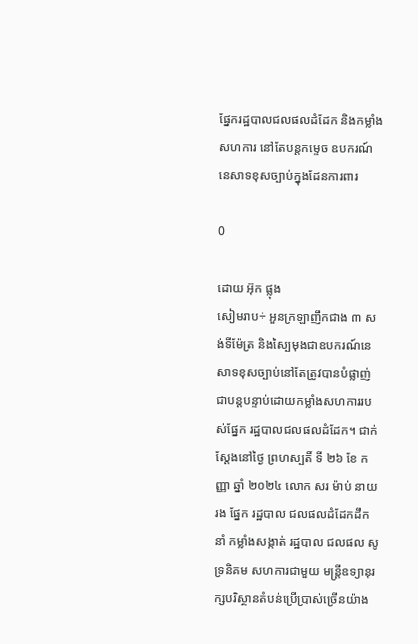ផ្នែករដ្ឋបាលជលផលដំដែក និងកម្លាំងសហការ នៅតែបន្តកម្ទេច ឧបករណ៍នេសាទខុសច្បាប់ក្នុងដែនការពារ

0

ដោយ អ៊ុក ផ្លុង
សៀមរាប÷ អួនក្រឡាញឹកជាង ៣ សង់ទីម៉ែត្រ និងស្បៃមុងជាឧបករណ៍នេសាទខុសច្បាប់នៅតែត្រូវបានបំផ្លាញ់ជាបន្តបន្ទាប់ដោយកម្លាំងសហការរបស់ផ្នែក រដ្ឋបាលជលផលដំដែក។ ជាក់ស្តែងនៅថ្ងៃ ព្រហស្បតិ៍ ទី ២៦ ខែ កញ្ញា ឆ្នាំ ២០២៤ លោក សរ ម៉ាប់ នាយរង ផ្នែក រដ្ឋបាល ជលផលដំដែកដឹកនាំ កម្លាំងសង្កាត់ រដ្ឋបាល ជលផល សូទ្រនិគម សហការជាមួយ មន្ត្រីឧទ្យានុរក្សបរិស្ថានតំបន់ប្រើប្រាស់ច្រើនយ៉ាង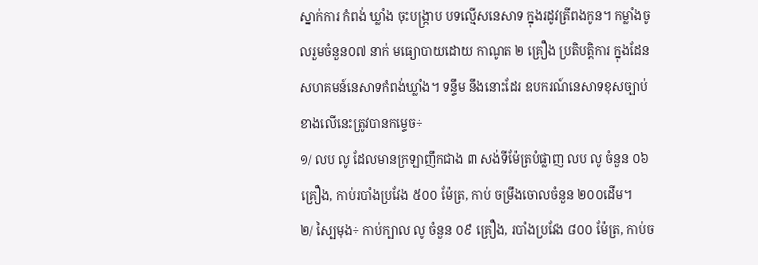ស្នាក់ការ កំពង់ ឃ្លាំង ចុះបង្រ្កាប បទល្មើសនេសាទ ក្នុងរដូវត្រីពងកូន។ កម្លាំងចូលរួមចំនួន០៧ នាក់ មធ្យោបាយដោយ កាណូត ២ គ្រឿង ប្រតិបត្តិការ ក្នុងដែន សហគមន៍នេសាទកំពង់ឃ្លាំង។ ទន្ទឹម នឹងនោះដែរ ឧបករណ៍នេសាទខុសច្បាប់ខាងលើនេះត្រូវបានកម្ទេច÷
១/ លប លូ ដែលមានក្រឡាញឹកជាង ៣ សង់ទីម៉ែត្របំផ្លាញ លប លូ ចំនួន ០៦ គ្រឿង, កាប់របាំងប្រវែង ៥០០ ម៉ែត្រ, កាប់ ចម្រឹងចោលចំនួន ២០០ដើម។
២/ ស្បៃមុង÷ កាប់ក្បាល លូ ចំនួន ០៩ គ្រឿង, របាំងប្រវែង ៨០០ ម៉ែត្រ, កាប់ច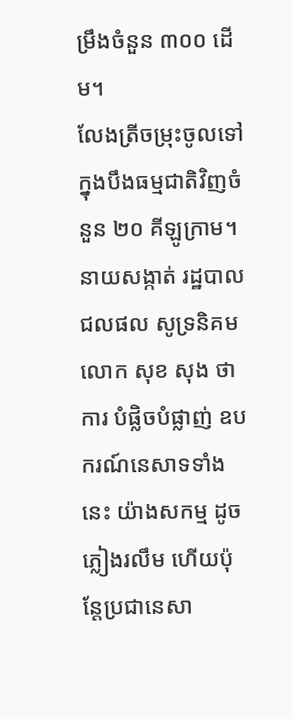ម្រឹងចំនួន ៣០០ ដើម។
លែងត្រីចម្រុះចូលទៅក្នុងបឹងធម្មជាតិវិញចំនួន ២០ គីឡូក្រាម។
នាយសង្កាត់ រដ្ឋបាល ជលផល សូទ្រនិគម លោក សុខ សុង ថាការ បំផ្លិចបំផ្លាញ់ ឧបករណ៍នេសាទទាំងនេះ យ៉ាងសកម្ម ដូចភ្លៀងរលឹម ហើយប៉ុន្តែប្រជានេសា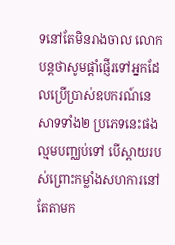ទនៅតែមិនរាងចាល លោកបន្តថាសូមផ្ដាំផ្ញើរទៅអ្នកដែលប្រើប្រាស់ឧបករណ៍នេសាទទាំង២ ប្រភេទនេះផងល្មមបញ្ឈប់ទៅ បើស្ដាយរបស់ព្រោះកម្លាំងសហការនៅតែតាមក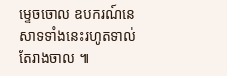ម្ទេចចោល ឧបករណ៍នេសាទទាំងនេះរហូតទាល់តែរាងចាល ៕